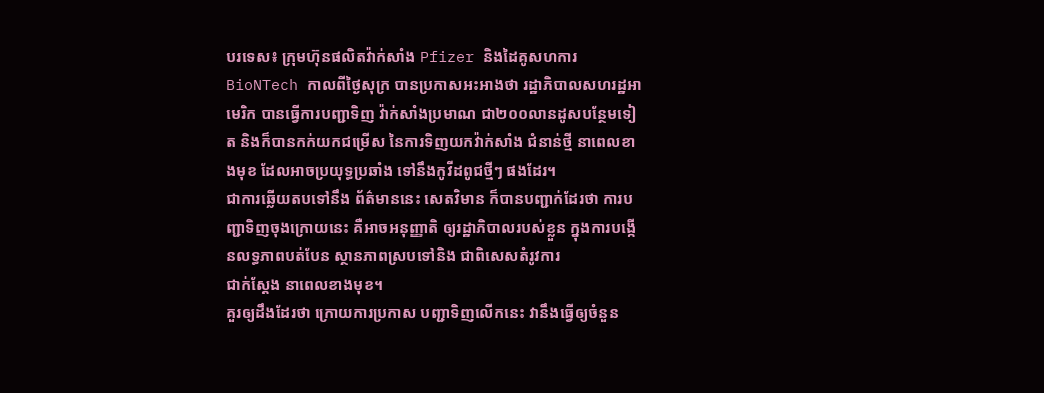បរទេស៖ ក្រុមហ៊ុនផលិតវ៉ាក់សាំង Pfizer និងដៃគូសហការ BioNTech កាលពីថ្ងៃសុក្រ បានប្រកាសអះអាងថា រដ្ឋាភិបាលសហរដ្ឋអាមេរិក បានធ្វើការបញ្ជាទិញ វ៉ាក់សាំងប្រមាណ ជា២០០លានដូសបន្ថែមទៀត និងក៏បានកក់យកជម្រើស នៃការទិញយកវ៉ាក់សាំង ជំនាន់ថ្មី នាពេលខាងមុខ ដែលអាចប្រយុទ្ធប្រឆាំង ទៅនឹងកូវីដពូជថ្មីៗ ផងដែរ។
ជាការឆ្លើយតបទៅនឹង ព័ត៌មាននេះ សេតវិមាន ក៏បានបញ្ជាក់ដែរថា ការបញ្ជាទិញចុងក្រោយនេះ គឺអាចអនុញ្ញាតិ ឲ្យរដ្ឋាភិបាលរបស់ខ្លួន ក្នុងការបង្កើនលទ្ធភាពបត់បែន ស្ថានភាពស្របទៅនិង ជាពិសេសតំរូវការ
ជាក់ស្តែង នាពេលខាងមុខ។
គួរឲ្យដឹងដែរថា ក្រោយការប្រកាស បញ្ជាទិញលើកនេះ វានឹងធ្វើឲ្យចំនួន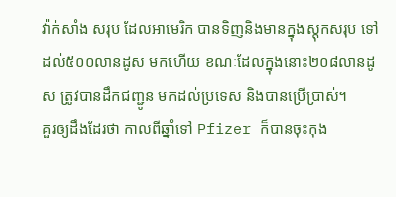វ៉ាក់សាំង សរុប ដែលអាមេរិក បានទិញនិងមានក្នុងស្តុកសរុប ទៅដល់៥០០លានដូស មកហើយ ខណៈដែលក្នុងនោះ២០៨លានដូស ត្រូវបានដឹកជញ្ជូន មកដល់ប្រទេស និងបានប្រើប្រាស់។
គួរឲ្យដឹងដែរថា កាលពីឆ្នាំទៅ Pfizer ក៏បានចុះកុង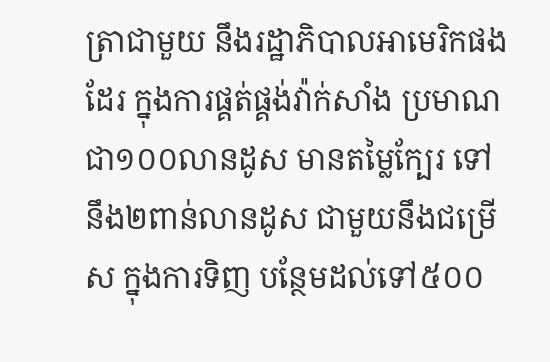ត្រាជាមួយ នឹងរដ្ឋាភិបាលអាមេរិកផងដែរ ក្នុងការផ្គត់ផ្គង់វ៉ាក់សាំង ប្រមាណជា១០០លានដូស មានតម្លៃក្បែរ ទៅនឹង២ពាន់លានដូស ជាមួយនឹងជម្រើស ក្នុងការទិញ បន្ថែមដល់ទៅ៥០០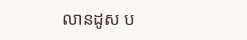លានដូស ប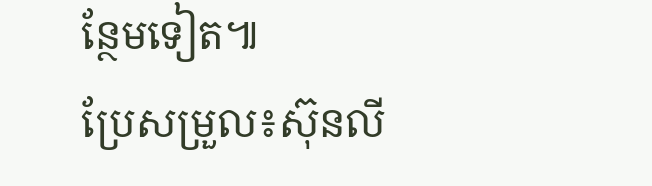ន្ថែមទៀត៕
ប្រែសម្រួល៖ស៊ុនលី